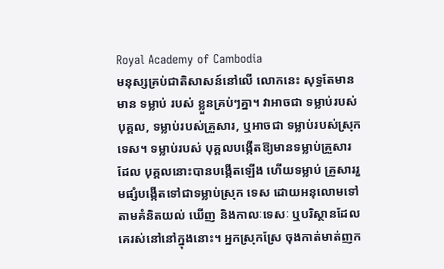Royal Academy of Cambodia
មនុស្សគ្រប់ជាតិសាសន៍នៅលើ លោកនេះ សុទ្ធតែមានមាន ទម្លាប់ របស់ ខ្លួនគ្រប់ៗគ្នា។ វាអាចជា ទម្លាប់របស់ បុគ្គល, ទម្លាប់របស់គ្រួសារ, ឬអាចជា ទម្លាប់របស់ស្រុកទេស។ ទម្លាប់របស់ បុគ្គលបង្កើតឱ្យមានទម្លាប់គ្រួសារ ដែល បុគ្គលនោះបានបង្កើតឡើង ហើយទម្លាប់ គ្រួសាររួមផ្សំបង្កើតទៅជាទម្លាប់ស្រុក ទេស ដោយអនុលោមទៅតាមគំនិតយល់ ឃើញ និងកាលៈទេសៈ ឬបរិស្ថានដែល គេរស់នៅនៅក្នុងនោះ។ អ្នកស្រុកស្រែ ចុងកាត់មាត់ញក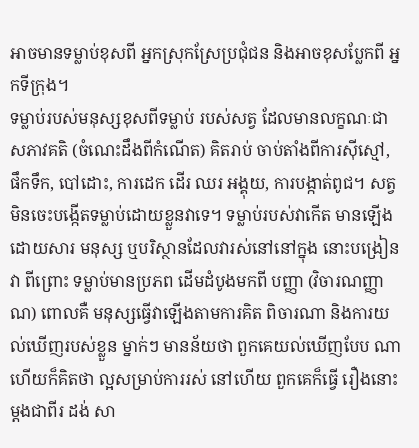អាចមានទម្លាប់ខុសពី អ្នកស្រុកស្រែប្រជុំជន និងអាចខុសប្លែកពី អ្នកទីក្រុង។
ទម្លាប់របស់មនុស្សខុសពីទម្លាប់ របស់សត្វ ដែលមានលក្ខណៈជា សភាវគតិ (ចំណេះដឹងពីកំណើត) គិតរាប់ ចាប់តាំងពីការស៊ីស្មៅ, ផឹកទឹក, បៅដោះ, ការដេក ដើរ ឈរ អង្គុយ, ការបង្កាត់ពូជ។ សត្វមិនចេះបង្កើតទម្លាប់ដោយខ្លួនវាទេ។ ទម្លាប់របស់វាកើត មានឡើងដោយសារ មនុស្ស ឬបរិស្ថានដែលវារស់នៅនៅក្នុង នោះបង្រៀនវា ពីព្រោះ ទម្លាប់មានប្រភព ដើមដំបូងមកពី បញ្ញា (វិចារណញ្ញាណ) ពោលគឺ មនុស្សធ្វើវាឡើងតាមការគិត ពិចារណា និងការយល់ឃើញរបស់ខ្លួន ម្នាក់ៗ មានន័យថា ពួកគេយល់ឃើញបែប ណា ហើយក៏គិតថា ល្អសម្រាប់ការរស់ នៅហើយ ពួកគេក៏ធ្វើ រឿងនោះម្តងជាពីរ ដង់ សា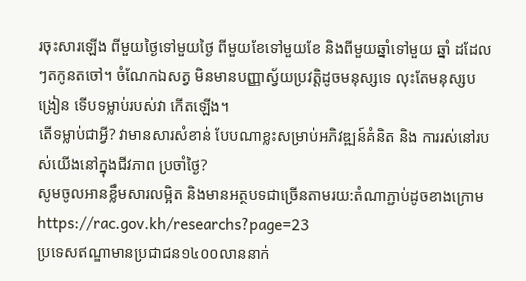រចុះសារឡើង ពីមួយថ្ងៃទៅមួយថ្ងៃ ពីមួយខែទៅមួយខែ និងពីមួយឆ្នាំទៅមួយ ឆ្នាំ ដដែលៗតកូនតចៅ។ ចំណែកឯសត្វ មិនមានបញ្ញាស្វ័យប្រវត្តិដូចមនុស្សទេ លុះតែមនុស្សបង្រៀន ទើបទម្លាប់របស់វា កើតឡើង។
តើទម្លាប់ជាអ្វី? វាមានសារសំខាន់ បែបណាខ្លះសម្រាប់អភិវឌ្ឍន៍គំនិត និង ការរស់នៅរបស់យើងនៅក្នុងជីវភាព ប្រចាំថ្ងៃ?
សូមចូលអានខ្លឹមសារលម្អិត និងមានអត្ថបទជាច្រើនតាមរយ:តំណាភ្ជាប់ដូចខាងក្រោម
https://rac.gov.kh/researchs?page=23
ប្រទេសឥណ្ឌាមានប្រជាជន១៤០០លាននាក់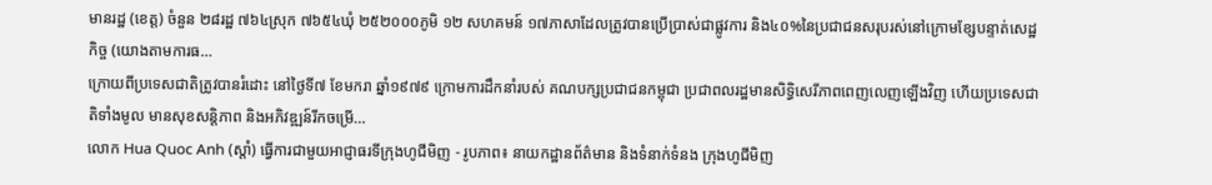មានរដ្ឋ (ខេត្ត) ចំនួន ២៨រដ្ឋ ៧៦៤ស្រុក ៧៦៥៤ឃុំ ២៥២០០០ភូមិ ១២ សហគមន៍ ១៧ភាសាដែលត្រូវបានប្រើប្រាស់ជាផ្លូវការ និង៤០%នៃប្រជាជនសរុបរស់នៅក្រោមខ្សែបន្ទាត់សេដ្ឋកិច្ច (យោងតាមការធ...
ក្រោយពីប្រទេសជាតិត្រូវបានរំដោះ នៅថ្ងៃទី៧ ខែមករា ឆ្នាំ១៩៧៩ ក្រោមការដឹកនាំរបស់ គណបក្សប្រជាជនកម្ពុជា ប្រជាពលរដ្ឋមានសិទ្ធិសេរីភាពពេញលេញឡើងវិញ ហើយប្រទេសជាតិទាំងមូល មានសុខសន្តិភាព និងអភិវឌ្ឍន៍រីកចម្រើ...
លោក Hua Quoc Anh (ស្តាំ) ធ្វើការជាមួយអាជ្ញាធរទីក្រុងហូជីមិញ - រូបភាព៖ នាយកដ្ឋានព័ត៌មាន និងទំនាក់ទំនង ក្រុងហូជីមិញ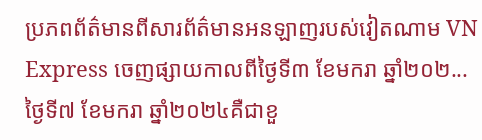ប្រភពព័ត៌មានពីសារព័ត៌មានអនឡាញរបស់វៀតណាម VN Express ចេញផ្សាយកាលពីថ្ងៃទី៣ ខែមករា ឆ្នាំ២០២...
ថ្ងៃទី៧ ខែមករា ឆ្នាំ២០២៤គឺជាខួ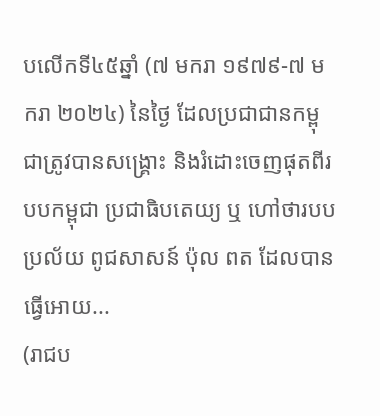បលើកទី៤៥ឆ្នាំ (៧ មករា ១៩៧៩-៧ មករា ២០២៤) នៃថ្ងៃ ដែលប្រជាជានកម្ពុជាត្រូវបានសង្គ្រោះ និងរំដោះចេញផុតពីរបបកម្ពុជា ប្រជាធិបតេយ្យ ឬ ហៅថារបប ប្រល័យ ពូជសាសន៍ ប៉ុល ពត ដែលបានធ្វើអោយ...
(រាជប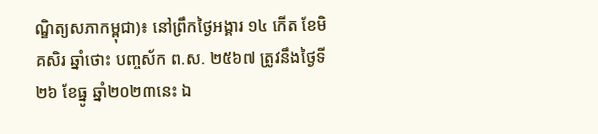ណ្ឌិត្យសភាកម្ពុជា)៖ នៅព្រឹកថ្ងៃអង្គារ ១៤ កើត ខែមិគសិរ ឆ្នាំថោះ បញ្ចស័ក ព.ស. ២៥៦៧ ត្រូវនឹងថ្ងៃទី២៦ ខែធ្នូ ឆ្នាំ២០២៣នេះ ឯ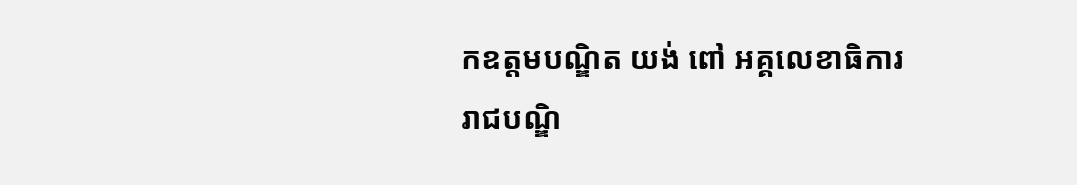កឧត្ដមបណ្ឌិត យង់ ពៅ អគ្គលេខាធិការរាជបណ្ឌិ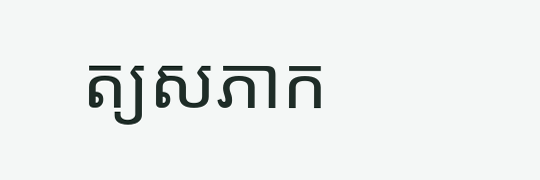ត្យសភាក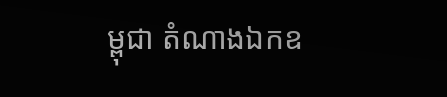ម្ពុជា តំណាងឯកឧ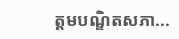ត្ដមបណ្ឌិតសភា...